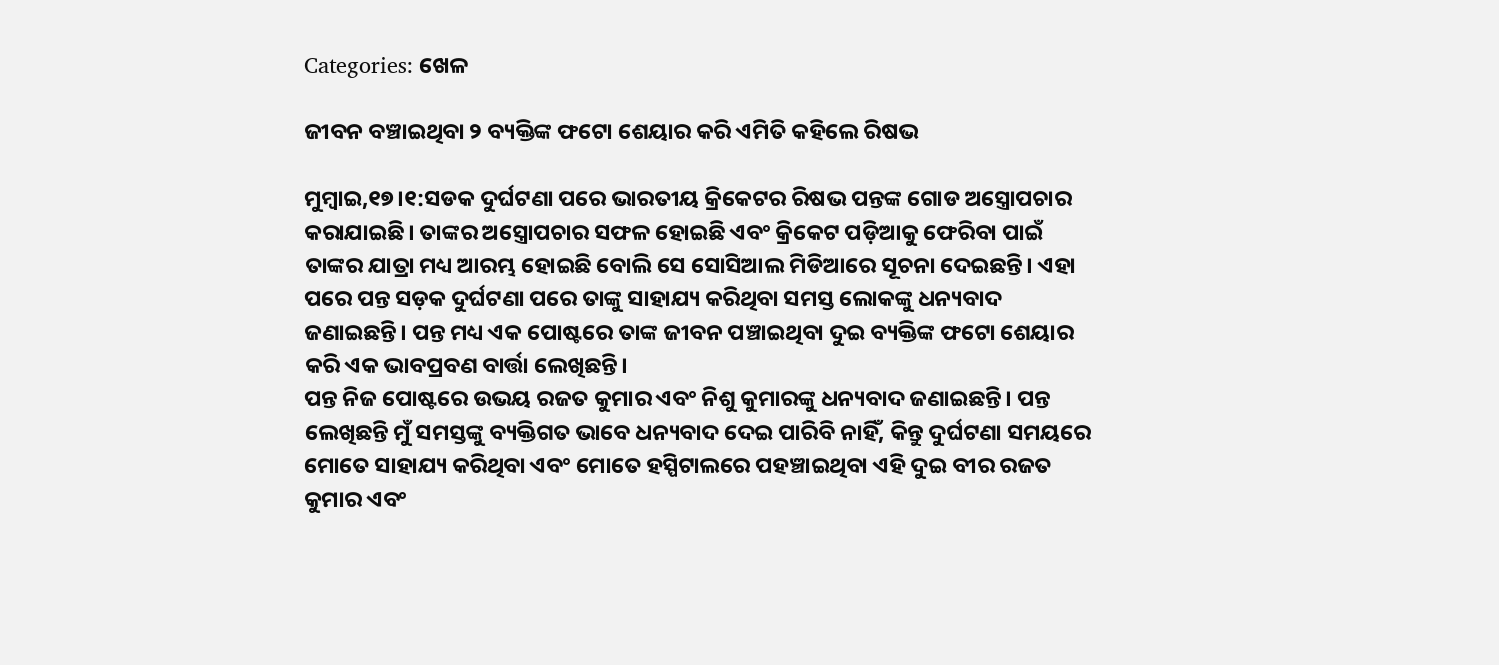Categories: ଖେଳ

ଜୀବନ ବଞ୍ଚାଇଥିବା ୨ ବ୍ୟକ୍ତିଙ୍କ ଫଟୋ ଶେୟାର କରି ଏମିତି କହିଲେ ରିଷଭ

ମୁମ୍ବାଇ,୧୭।୧:ସଡକ ଦୁର୍ଘଟଣା ପରେ ଭାରତୀୟ କ୍ରିକେଟର ରିଷଭ ପନ୍ତଙ୍କ ଗୋଡ ଅସ୍ତ୍ରୋପଚାର କରାଯାଇଛି। ତାଙ୍କର ଅସ୍ତ୍ରୋପଚାର ସଫଳ ହୋଇଛି ଏବଂ କ୍ରିକେଟ ପଡ଼ିଆକୁ ଫେରିବା ପାଇଁ ତାଙ୍କର ଯାତ୍ରା ମଧ୍ୟ ଆରମ୍ଭ ହୋଇଛି ବୋଲି ସେ ସୋସିଆଲ ମିଡିଆରେ ସୂଚନା ଦେଇଛନ୍ତି। ଏହା ପରେ ପନ୍ତ ସଡ଼କ ଦୁର୍ଘଟଣା ପରେ ତାଙ୍କୁ ସାହାଯ୍ୟ କରିଥିବା ସମସ୍ତ ଲୋକଙ୍କୁ ଧନ୍ୟବାଦ ଜଣାଇଛନ୍ତି। ପନ୍ତ ମଧ୍ୟ ଏକ ପୋଷ୍ଟରେ ତାଙ୍କ ଜୀବନ ପଞ୍ଚାଇଥିବା ଦୁଇ ବ୍ୟକ୍ତିଙ୍କ ଫଟୋ ଶେୟାର କରି ଏକ ଭାବପ୍ରବଣ ବାର୍ତ୍ତା ଲେଖିଛନ୍ତି।
ପନ୍ତ ନିଜ ପୋଷ୍ଟରେ ଉଭୟ ରଜତ କୁମାର ଏବଂ ନିଶୁ କୁମାରଙ୍କୁ ଧନ୍ୟବାଦ ଜଣାଇଛନ୍ତି। ପନ୍ତ ଲେଖିଛନ୍ତି ମୁଁ ସମସ୍ତଙ୍କୁ ବ୍ୟକ୍ତିଗତ ଭାବେ ଧନ୍ୟବାଦ ଦେଇ ପାରିବି ନାହିଁ, କିନ୍ତୁ ଦୁର୍ଘଟଣା ସମୟରେ ମୋତେ ସାହାଯ୍ୟ କରିଥିବା ଏବଂ ମୋତେ ହସ୍ପିଟାଲରେ ପହଞ୍ଚାଇଥିବା ଏହି ଦୁଇ ବୀର ରଜତ କୁମାର ଏବଂ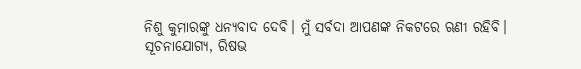ନିଶୁ କୁମାରଙ୍କୁ ଧନ୍ୟବାଦ ଦେବି। ମୁଁ ସର୍ବଦା ଆପଣଙ୍କ ନିକଟରେ ଋଣୀ ରହିବି।
ସୂଚନାଯୋଗ୍ୟ, ରିଷଭ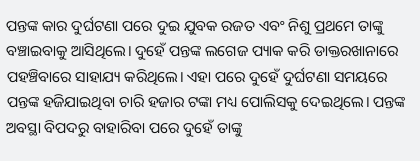ପନ୍ତଙ୍କ କାର ଦୁର୍ଘଟଣା ପରେ ଦୁଇ ଯୁବକ ରଜତ ଏବଂ ନିଶୁ ପ୍ରଥମେ ତାଙ୍କୁ ବଞ୍ଚାଇବାକୁ ଆସିଥିଲେ। ଦୁହେଁ ପନ୍ତଙ୍କ ଲଗେଜ ପ୍ୟାକ କରି ଡାକ୍ତରଖାନାରେ ପହଞ୍ଚିବାରେ ସାହାଯ୍ୟ କରିଥିଲେ। ଏହା ପରେ ଦୁହେଁ ଦୁର୍ଘଟଣା ସମୟରେ ପନ୍ତଙ୍କ ହଜିଯାଇଥିବା ଚାରି ହଜାର ଟଙ୍କା ମଧ୍ୟ ପୋଲିସକୁ ଦେଇଥିଲେ। ପନ୍ତଙ୍କ ଅବସ୍ଥା ବିପଦରୁ ବାହାରିବା ପରେ ଦୁହେଁ ତାଙ୍କୁ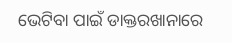ଭେଟିବା ପାଇଁ ଡାକ୍ତରଖାନାରେ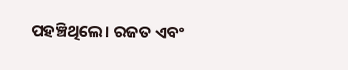ପହଞ୍ଚିଥିଲେ। ରଜତ ଏବଂ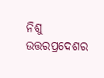ନିଶୁ ଉତ୍ତରପ୍ରଦେଶର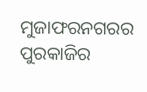ମୁଜାଫରନଗରର ପୁରକାଜିର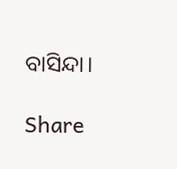ବାସିନ୍ଦା।

Share